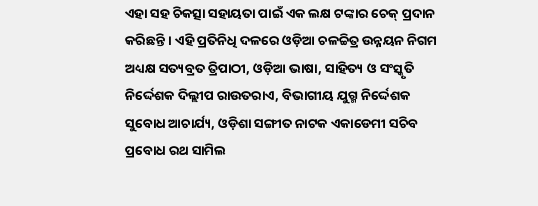ଏହା ସହ ଚିକତ୍ସା ସହାୟତା ପାଇଁ ଏକ ଲକ୍ଷ ଟଙ୍କାର ଚେକ୍ ପ୍ରଦାନ କରିଛନ୍ତି । ଏହି ପ୍ରତିନିଧି ଦଳରେ ଓଡ଼ିଆ ଚଳଚ୍ଚିତ୍ର ଉନ୍ନୟନ ନିଗମ ଅଧ୍ୟକ୍ଷ ସତ୍ୟବ୍ରତ ତ୍ରିପାଠୀ, ଓଡ଼ିଆ ଭାଷା, ସାହିତ୍ୟ ଓ ସଂସ୍କୃତି ନିର୍ଦ୍ଦେଶକ ଦିଲ୍ଲୀପ ରାଉତରାଏ, ବିଭାଗୀୟ ଯୁଗ୍ମ ନିର୍ଦ୍ଦେଶକ ସୁବୋଧ ଆଚାର୍ଯ୍ୟ, ଓଡ଼ିଶା ସଙ୍ଗୀତ ନାଟକ ଏକାଡେମୀ ସଚିବ ପ୍ରବୋଧ ରଥ ସାମିଲ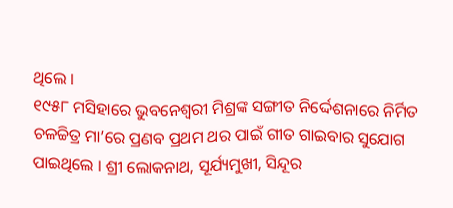ଥିଲେ ।
୧୯୫୮ ମସିହାରେ ଭୁବନେଶ୍ୱରୀ ମିଶ୍ରଙ୍କ ସଙ୍ଗୀତ ନିର୍ଦ୍ଦେଶନାରେ ନିର୍ମିତ ଚଳଚ୍ଚିତ୍ର ମା’ରେ ପ୍ରଣବ ପ୍ରଥମ ଥର ପାଇଁ ଗୀତ ଗାଇବାର ସୁଯୋଗ ପାଇଥିଲେ । ଶ୍ରୀ ଲୋକନାଥ, ସୂର୍ଯ୍ୟମୁଖୀ, ସିନ୍ଦୂର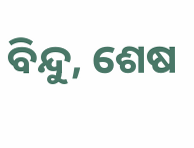ବିନ୍ଦୁ, ଶେଷ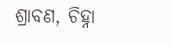ଶ୍ରାବଣ, ଚିହ୍ନା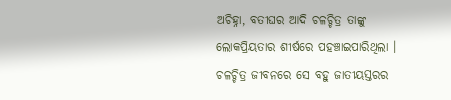ଅଚିହ୍ନା, ବତୀଘର ଆଦି ଚଳଚ୍ଚିତ୍ର ତାଙ୍କୁ ଲୋକପ୍ରିୟତାର ଶୀର୍ଷରେ ପହଞ୍ଚାଇପାରିଥିଲା । ଚଳଚ୍ଚିତ୍ର ଜୀବନରେ ସେ ବହୁ ଜାତୀୟସ୍ତରର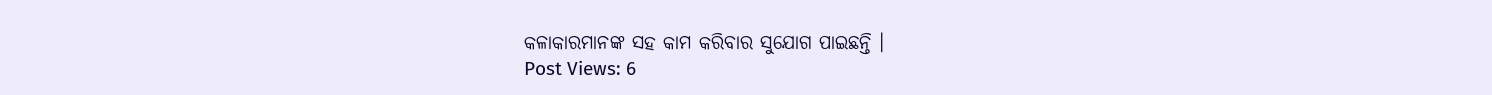କଳାକାରମାନଙ୍କ ସହ କାମ କରିବାର ସୁଯୋଗ ପାଇଛନ୍ତି ।
Post Views: 6